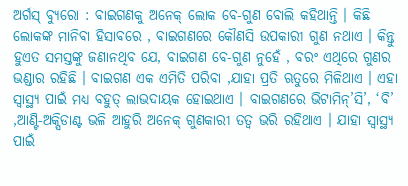ଅର୍ଗସ୍ ବ୍ୟୁରୋ : ବାଇଗଣକୁ ଅନେକ୍ ଲୋକ ବେ-ଗୁଣ ବୋଲି କହିଥାନ୍ତି । କିଛି ଲୋକଙ୍କ ମାନିବା ହିସାବରେ , ବାଇଗଣରେ କୌଣସି ଉପକାରୀ ଗୁଣ ନଥାଏ । କିନ୍ତୁ ହୁଏତ ସମସ୍ତଙ୍କୁ ଜଣାନଥିବ ଯେ, ବାଇଗଣ ବେ-ଗୁଣ ନୁହେଁ , ବରଂ ଏଥିରେ ଗୁଣର ଭଣ୍ଡାର ରହିଛି । ବାଇଗଣ ଏକ ଏମିତି ପରିବା ,ଯାହା ପ୍ରତି ଋତୁରେ ମିଳିଥାଏ । ଏହା ସ୍ୱାସ୍ଥ୍ୟ ପାଇଁ ମଧ୍ୟ ବହୁତ୍ ଲାଭଦାୟକ ହୋଇଥାଏ । ବାଇଗଣରେ ଭିଟାମିନ୍’ସି’, ‘ବି’ ,ଆଣ୍ଟି-ଅକ୍ସିଡାଣ୍ଟ ଭଳି ଆହୁରି ଅନେକ୍ ଗୁଣକାରୀ ତତ୍ୱ ଭରି ରହିଥାଏ । ଯାହା ସ୍ୱାସ୍ଥ୍ୟ ପାଇଁ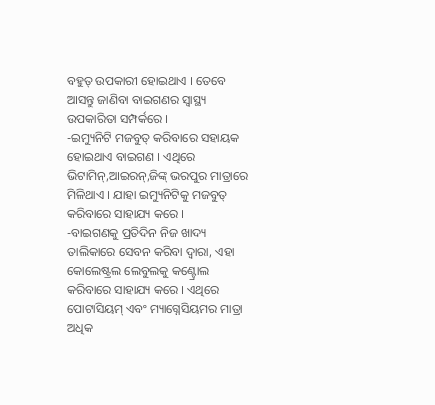ବହୁତ୍ ଉପକାରୀ ହୋଇଥାଏ । ତେବେ ଆସନ୍ତୁ ଜାଣିବା ବାଇଗଣର ସ୍ୱାସ୍ଥ୍ୟ ଉପକାରିତା ସମ୍ପର୍କରେ ।
-ଇମ୍ୟୁନିଟି ମଜବୁତ୍ କରିବାରେ ସହାୟକ ହୋଇଥାଏ ବାଇଗଣ । ଏଥିରେ ଭିଟାମିନ୍,ଆଇରନ୍,ଜିଙ୍କ୍ ଭରପୁର ମାତ୍ରାରେ ମିଳିଥାଏ । ଯାହା ଇମ୍ୟୁନିଟିକୁ ମଜବୁତ୍ କରିବାରେ ସାହାଯ୍ୟ କରେ ।
-ବାଇଗଣକୁ ପ୍ରତିଦିନ ନିଜ ଖାଦ୍ୟ ତାଲିକାରେ ସେବନ କରିବା ଦ୍ୱାରା, ଏହା କୋଲେଷ୍ଟ୍ରଲ ଲେବୁଲକୁ କଣ୍ଟ୍ରୋଲ କରିବାରେ ସାହାଯ୍ୟ କରେ । ଏଥିରେ ପୋଟାସିୟମ୍ ଏବଂ ମ୍ୟାଗ୍ନେସିୟମର ମାତ୍ରା ଅଧିକ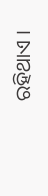ରହିଥାଏ ।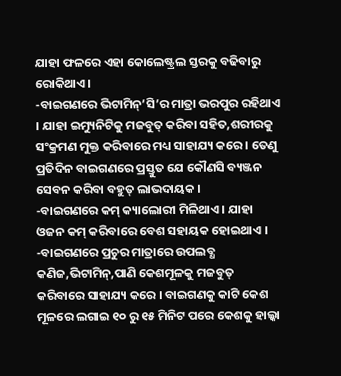ଯାହା ଫଳରେ ଏହା କୋଲେଷ୍ଟ୍ରଲ ସ୍ତରକୁ ବଢିବାରୁ ରୋକିଥାଏ ।
-ବାଇଗଣରେ ଭିଟାମିନ୍’ସି’ର ମାତ୍ରା ଭରପୁର ରହିଥାଏ । ଯାହା ଇମ୍ୟୁନିଟିକୁ ମଜବୁତ୍ କରିବା ସହିତ,ଶରୀରକୁ ସଂକ୍ରମଣ ମୁକ୍ତ କରିବାରେ ମଧ୍ୟ ସାହାଯ୍ୟ କରେ । ତେଣୁ ପ୍ରତିଦିନ ବାଇଗଣରେ ପ୍ରସ୍ତୁତ ଯେ କୌଣସି ବ୍ୟଞ୍ଜନ ସେବନ କରିବା ବହୁତ୍ ଲାଭଦାୟକ ।
-ବାଇଗଣରେ କମ୍ କ୍ୟାଲୋରୀ ମିଳିଥାଏ । ଯାହା ଓଜନ କମ୍ କରିବାରେ ବେଶ ସହାୟକ ହୋଇଥାଏ ।
-ବାଇଗଣରେ ପ୍ରଚୁର ମାତ୍ରାରେ ଉପଲବ୍ଧ କଣିଜ,ଭିଟାମିନ୍,ପାଣି କେଶମୂଳକୁ ମଜବୁତ୍ କରିବାରେ ସାହାଯ୍ୟ କରେ । ବାଇଗଣକୁ କାଟି କେଶ ମୂଳରେ ଲଗାଇ ୧୦ ରୁ ୧୫ ମିନିଟ ପରେ କେଶକୁ ହାଲ୍କା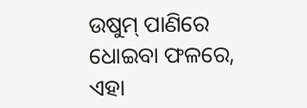ଉଷୁମ୍ ପାଣିରେ ଧୋଇବା ଫଳରେ, ଏହା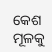କେଶ ମୂଳକୁ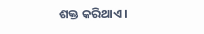ଶକ୍ତ କରିଥାଏ ।